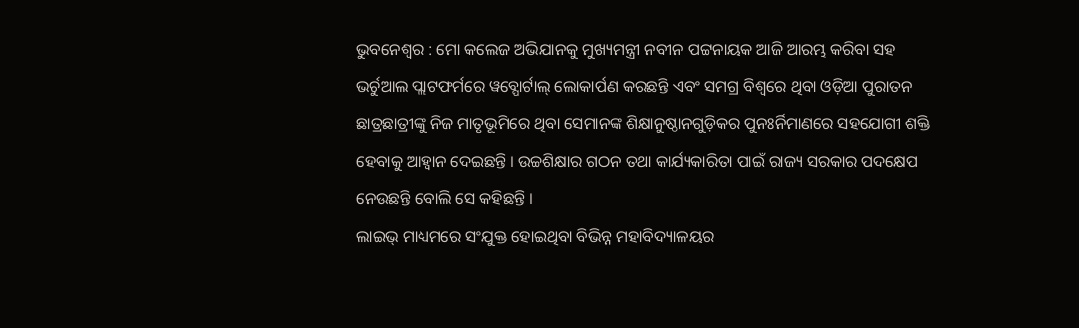ଭୁବନେଶ୍ୱର : ମୋ କଲେଜ ଅଭିଯାନକୁ ମୁଖ୍ୟମନ୍ତ୍ରୀ ନବୀନ ପଟ୍ଟନାୟକ ଆଜି ଆରମ୍ଭ କରିବା ସହ ଭର୍ଚୁଆଲ ପ୍ଲାଟଫର୍ମରେ ୱବ୍ପୋର୍ଟାଲ୍ ଲୋକାର୍ପଣ କରଛନ୍ତି ଏବଂ ସମଗ୍ର ବିଶ୍ୱରେ ଥିବା ଓଡ଼ିଆ ପୁରାତନ ଛାତ୍ରଛାତ୍ରୀଙ୍କୁ ନିଜ ମାତୃଭୂମିରେ ଥିବା ସେମାନଙ୍କ ଶିକ୍ଷାନୁଷ୍ଠାନଗୁଡ଼ିକର ପୁନଃର୍ନିମାଣରେ ସହଯୋଗୀ ଶକ୍ତି ହେବାକୁ ଆହ୍ୱାନ ଦେଇଛନ୍ତି । ଉଚ୍ଚଶିକ୍ଷାର ଗଠନ ତଥା କାର୍ଯ୍ୟକାରିତା ପାଇଁ ରାଜ୍ୟ ସରକାର ପଦକ୍ଷେପ ନେଉଛନ୍ତି ବୋଲି ସେ କହିଛନ୍ତି ।
ଲାଇଭ୍ ମାଧ୍ୟମରେ ସଂଯୁକ୍ତ ହୋଇଥିବା ବିଭିନ୍ନ ମହାବିଦ୍ୟାଳୟର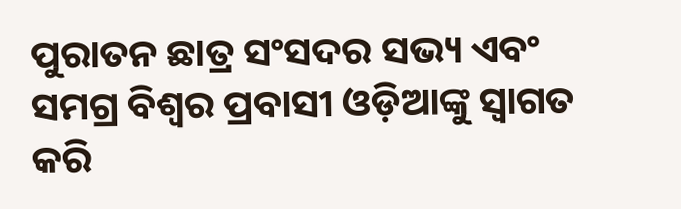ପୁରାତନ ଛାତ୍ର ସଂସଦର ସଭ୍ୟ ଏବଂ ସମଗ୍ର ବିଶ୍ୱର ପ୍ରବାସୀ ଓଡ଼ିଆଙ୍କୁ ସ୍ୱାଗତ କରି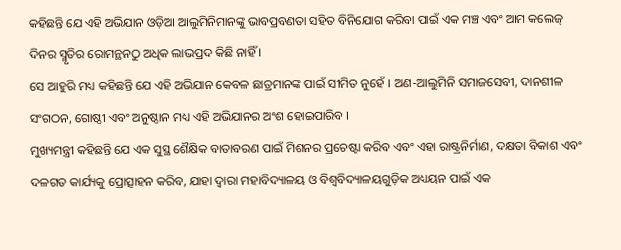କହିଛନ୍ତି ଯେ ଏହି ଅଭିଯାନ ଓଡ଼ିଆ ଆଲୁମିନିମାନଙ୍କୁ ଭାବପ୍ରବଣତା ସହିତ ବିନିଯୋଗ କରିବା ପାଇଁ ଏକ ମଞ୍ଚ ଏବଂ ଆମ କଲେଜ୍ ଦିନର ସ୍ମୃତିର ରୋମନ୍ଥନଠୁ ଅଧିକ ଲାଭପ୍ରଦ କିଛି ନାହିଁ ।
ସେ ଆହୁରି ମଧ୍ୟ କହିଛନ୍ତି ଯେ ଏହି ଅଭିଯାନ କେବଳ ଛାତ୍ରମାନଙ୍କ ପାଇଁ ସୀମିତ ନୁହେଁ । ଅଣ-ଆଲୁମିନି ସମାଜସେବୀ, ଦାନଶୀଳ ସଂଗଠନ, ଗୋଷ୍ଠୀ ଏବଂ ଅନୁଷ୍ଠାନ ମଧ୍ୟ ଏହି ଅଭିଯାନର ଅଂଶ ହୋଇପାରିବ ।
ମୁଖ୍ୟମନ୍ତ୍ରୀ କହିଛନ୍ତି ଯେ ଏକ ସୁସ୍ଥ ଶୈକ୍ଷିକ ବାତାବରଣ ପାଇଁ ମିଶନର ପ୍ରଚେଷ୍ଟା କରିବ ଏବଂ ଏହା ରାଷ୍ଟ୍ରନିର୍ମାଣ, ଦକ୍ଷତା ବିକାଶ ଏବଂ ଦଳଗତ କାର୍ଯ୍ୟକୁ ପ୍ରୋତ୍ସାହନ କରିବ, ଯାହା ଦ୍ୱାରା ମହାବିଦ୍ୟାଳୟ ଓ ବିଶ୍ୱବିଦ୍ୟାଳୟଗୁଡ଼ିକ ଅଧ୍ୟୟନ ପାଇଁ ଏକ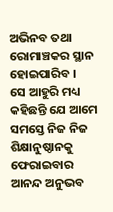ଅଭିନବ ତଥା ରୋମାଞ୍ଚକର ସ୍ଥାନ ହୋଇପାରିବ ।
ସେ ଆହୁରି ମଧ୍ୟ କହିଛନ୍ତି ଯେ ଆମେ ସମସ୍ତେ ନିଜ ନିଜ ଶିକ୍ଷାନୁଷ୍ଠାନକୁ ଫେରାଇବାର ଆନନ୍ଦ ଅନୁଭବ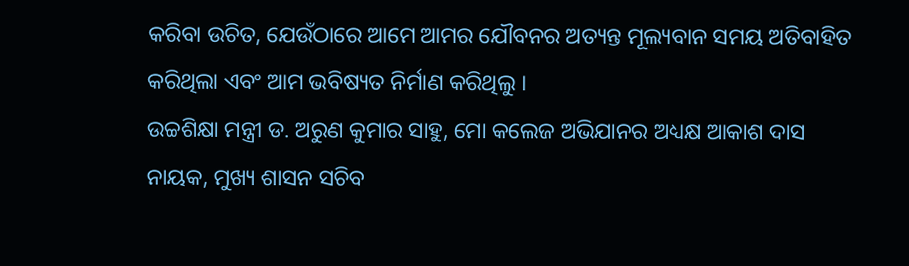କରିବା ଉଚିତ, ଯେଉଁଠାରେ ଆମେ ଆମର ଯୌବନର ଅତ୍ୟନ୍ତ ମୂଲ୍ୟବାନ ସମୟ ଅତିବାହିତ କରିଥିଲା ଏବଂ ଆମ ଭବିଷ୍ୟତ ନିର୍ମାଣ କରିଥିଲୁ ।
ଉଚ୍ଚଶିକ୍ଷା ମନ୍ତ୍ରୀ ଡ. ଅରୁଣ କୁମାର ସାହୁ, ମୋ କଲେଜ ଅଭିଯାନର ଅଧ୍ୟକ୍ଷ ଆକାଶ ଦାସ ନାୟକ, ମୁଖ୍ୟ ଶାସନ ସଚିବ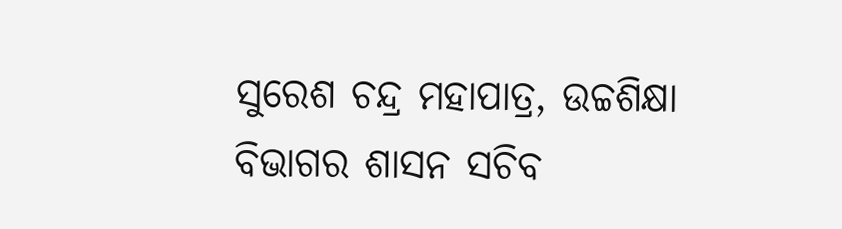ସୁରେଶ ଚନ୍ଦ୍ର ମହାପାତ୍ର, ଉଚ୍ଚଶିକ୍ଷା ବିଭାଗର ଶାସନ ସଚିବ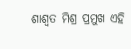ଶାଶ୍ୱତ ମିଶ୍ର ପ୍ରମୁଖ ଏହି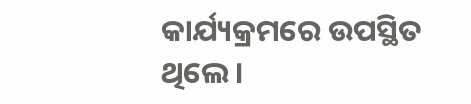କାର୍ଯ୍ୟକ୍ରମରେ ଉପସ୍ଥିତ ଥିଲେ ।